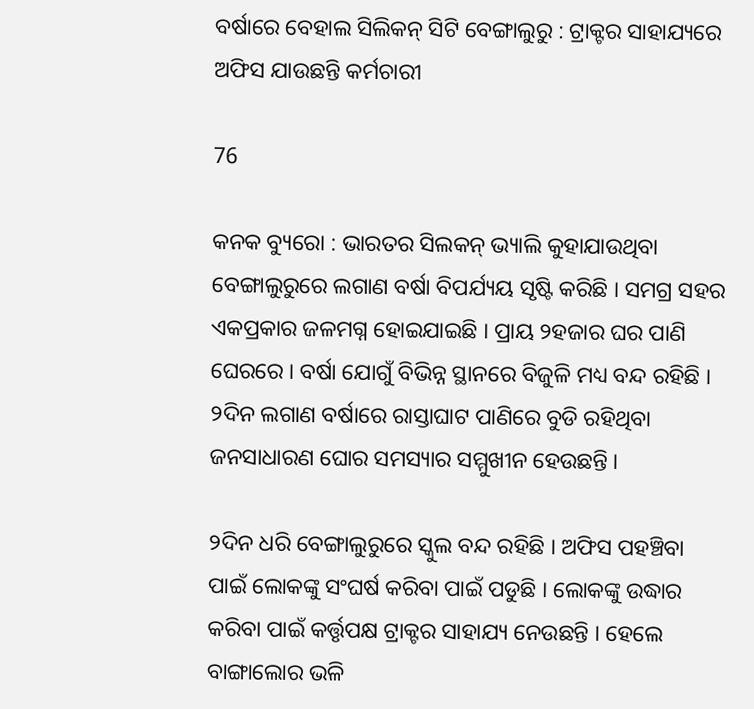ବର୍ଷାରେ ବେହାଲ ସିଲିକନ୍ ସିଟି ବେଙ୍ଗାଲୁରୁ : ଟ୍ରାକ୍ଟର ସାହାଯ୍ୟରେ ଅଫିସ ଯାଉଛନ୍ତି କର୍ମଚାରୀ

76

କନକ ବ୍ୟୁରୋ : ଭାରତର ସିଲକନ୍ ଭ୍ୟାଲି କୁହାଯାଉଥିବା ବେଙ୍ଗାଲୁରୁରେ ଲଗାଣ ବର୍ଷା ବିପର୍ଯ୍ୟୟ ସୃଷ୍ଟି କରିଛି । ସମଗ୍ର ସହର ଏକପ୍ରକାର ଜଳମଗ୍ନ ହୋଇଯାଇଛି । ପ୍ରାୟ ୨ହଜାର ଘର ପାଣି ଘେରରେ । ବର୍ଷା ଯୋଗୁଁ ବିଭିନ୍ନ ସ୍ଥାନରେ ବିଜୁଳି ମଧ୍ୟ ବନ୍ଦ ରହିଛି । ୨ଦିନ ଲଗାଣ ବର୍ଷାରେ ରାସ୍ତାଘାଟ ପାଣିରେ ବୁଡି ରହିଥିବା ଜନସାଧାରଣ ଘୋର ସମସ୍ୟାର ସମ୍ମୁଖୀନ ହେଉଛନ୍ତି ।

୨ଦିନ ଧରି ବେଙ୍ଗାଲୁରୁରେ ସ୍କୁଲ ବନ୍ଦ ରହିଛି । ଅଫିସ ପହଞ୍ଚିବା ପାଇଁ ଲୋକଙ୍କୁ ସଂଘର୍ଷ କରିବା ପାଇଁ ପଡୁଛି । ଲୋକଙ୍କୁ ଉଦ୍ଧାର କରିବା ପାଇଁ କର୍ତ୍ତୃପକ୍ଷ ଟ୍ରାକ୍ଟର ସାହାଯ୍ୟ ନେଉଛନ୍ତି । ହେଲେ ବାଙ୍ଗାଲୋର ଭଳି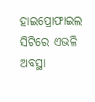ହାଇପ୍ରୋଫାଇଲ ସିଟିରେ ଏଭଳି ଅବସ୍ଥା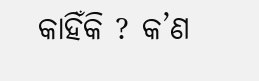କାହିଁକି ? କ’ଣ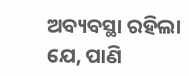ଅବ୍ୟବସ୍ଥା ରହିଲା ଯେ, ପାଣି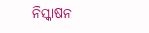ନିସ୍କାଷନ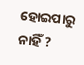ହୋଇପାରୁ ନାହିଁ ?